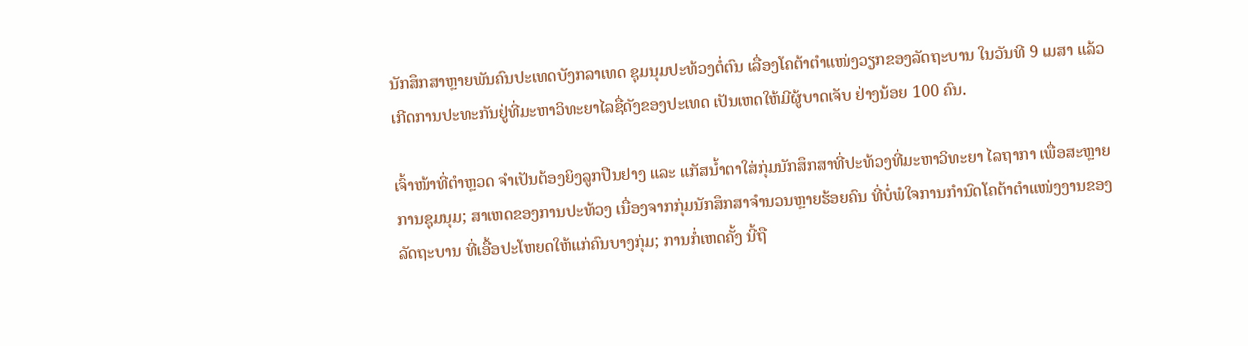ນັກສຶກສາຫຼາຍພັນຄົນປະເທດບັງກລາເທດ ຊຸມນຸມປະທ້ວງຕໍ່ຕົນ ເລື່ອງໂຄຕ້າຕຳແໜ່ງວຽກຂອງລັດຖະບານ ໃນວັນທີ 9 ເມສາ ແລ້ວເກີດການປະທະກັນຢູ່ທີ່ມະຫາວິທະຍາໄລຊື່ດັງຂອງປະເທດ ເປັນເຫດໃຫ້ມີຜູ້ບາດເຈັບ ຢ່າງນ້ອຍ 100 ຄົນ.

ເຈົ້າໜ້າທີ່ຕຳຫຼວດ ຈຳເປັນຕ້ອງຍິງລູກປືນຢາງ ແລະ ແກັສນ້ຳຕາໃສ່ກຸ່ມນັກສຶກສາທີ່ປະທ້ວງທີ່ມະຫາວິທະຍາ ໄລຖາກາ ເພື່ອສະຫຼາຍການຊຸມນຸມ; ສາເຫດຂອງການປະທ້ວງ ເນື່ອງຈາກກຸ່ມນັກສຶກສາຈຳນວນຫຼາຍຮ້ອຍຄົນ ທີ່ບໍ່ພໍໃຈການກຳນົດໂຄຕ້າຕຳແໜ່ງງານຂອງລັດຖະບານ ທີ່ເອື້ອປະໂຫຍດໃຫ້ແກ່ຄົນບາງກຸ່ມ; ການກໍ່ເຫດຄັ້ງ ນີ້ຖື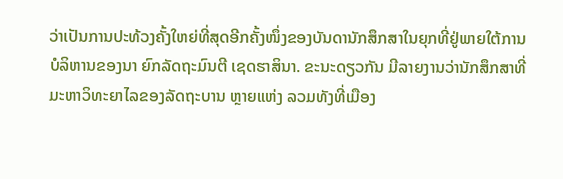ວ່າເປັນການປະທ້ວງຄັ້ງໃຫຍ່ທີ່ສຸດອີກຄັ້ງໜຶ່ງຂອງບັນດານັກສຶກສາໃນຍຸກທີ່ຢູ່ພາຍໃຕ້ການບໍລິຫານຂອງນາ ຍົກລັດຖະມົນຕີ ເຊດຮາສິນາ. ຂະນະດຽວກັນ ມີລາຍງານວ່ານັກສຶກສາທີ່ມະຫາວິທະຍາໄລຂອງລັດຖະບານ ຫຼາຍແຫ່ງ ລວມທັງທີ່ເມືອງ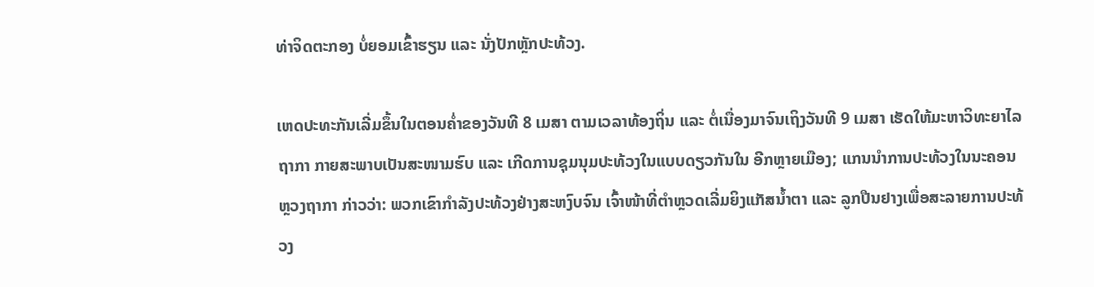ທ່າຈິດຕະກອງ ບໍ່ຍອມເຂົ້າຮຽນ ແລະ ນັ່ງປັກຫຼັກປະທ້ວງ.

ເຫດປະທະກັນເລີ່ມຂຶ້ນໃນຕອນຄ່ຳຂອງວັນທີ 8 ເມສາ ຕາມເວລາທ້ອງຖິ່ນ ແລະ ຕໍ່ເນື່ອງມາຈົນເຖິງວັນທີ 9 ເມສາ ເຮັດໃຫ້ມະຫາວິທະຍາໄລຖາກາ ກາຍສະພາບເປັນສະໜາມຮົບ ແລະ ເກີດການຊຸມນຸມປະທ້ວງໃນແບບດຽວກັນໃນ ອີກຫຼາຍເມືອງ; ແກນນຳການປະທ້ວງໃນນະຄອນຫຼວງຖາກາ ກ່າວວ່າ: ພວກເຂົາກຳລັງປະທ້ວງຢ່າງສະຫງົບຈົນ ເຈົ້າໜ້າທີ່ຕຳຫຼວດເລີ່ມຍິງແກັສນ້ຳຕາ ແລະ ລູກປືນຢາງເພື່ອສະລາຍການປະທ້ວງ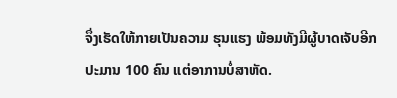ຈຶ່ງເຮັດໃຫ້ກາຍເປັນຄວາມ ຮຸນແຮງ ພ້ອມທັງມີຜູ້ບາດເຈັບອີກປະມານ 100 ຄົນ ແຕ່ອາການບໍ່ສາຫັດ.